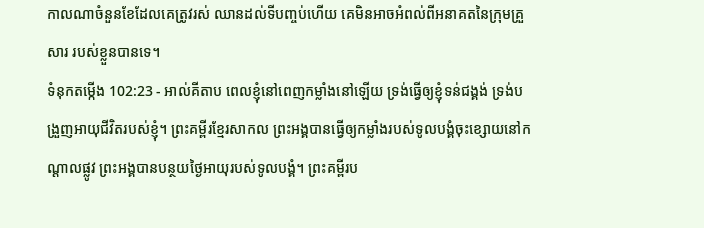កាលណាចំនួនខែដែលគេត្រូវរស់ ឈានដល់ទីបញ្ចប់ហើយ គេមិនអាចអំពល់ពីអនាគតនៃក្រុមគ្រួសារ របស់ខ្លួនបានទេ។
ទំនុកតម្កើង 102:23 - អាល់គីតាប ពេលខ្ញុំនៅពេញកម្លាំងនៅឡើយ ទ្រង់ធ្វើឲ្យខ្ញុំទន់ជង្គង់ ទ្រង់បង្រួញអាយុជីវិតរបស់ខ្ញុំ។ ព្រះគម្ពីរខ្មែរសាកល ព្រះអង្គបានធ្វើឲ្យកម្លាំងរបស់ទូលបង្គំចុះខ្សោយនៅកណ្ដាលផ្លូវ ព្រះអង្គបានបន្ថយថ្ងៃអាយុរបស់ទូលបង្គំ។ ព្រះគម្ពីរប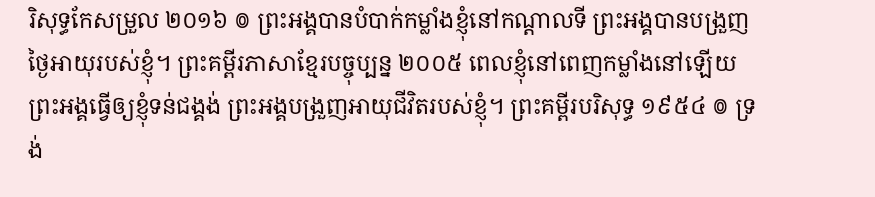រិសុទ្ធកែសម្រួល ២០១៦ ៙ ព្រះអង្គបានបំបាក់កម្លាំងខ្ញុំនៅកណ្ដាលទី ព្រះអង្គបានបង្រួញថ្ងៃអាយុរបស់ខ្ញុំ។ ព្រះគម្ពីរភាសាខ្មែរបច្ចុប្បន្ន ២០០៥ ពេលខ្ញុំនៅពេញកម្លាំងនៅឡើយ ព្រះអង្គធ្វើឲ្យខ្ញុំទន់ជង្គង់ ព្រះអង្គបង្រួញអាយុជីវិតរបស់ខ្ញុំ។ ព្រះគម្ពីរបរិសុទ្ធ ១៩៥៤ ៙ ទ្រង់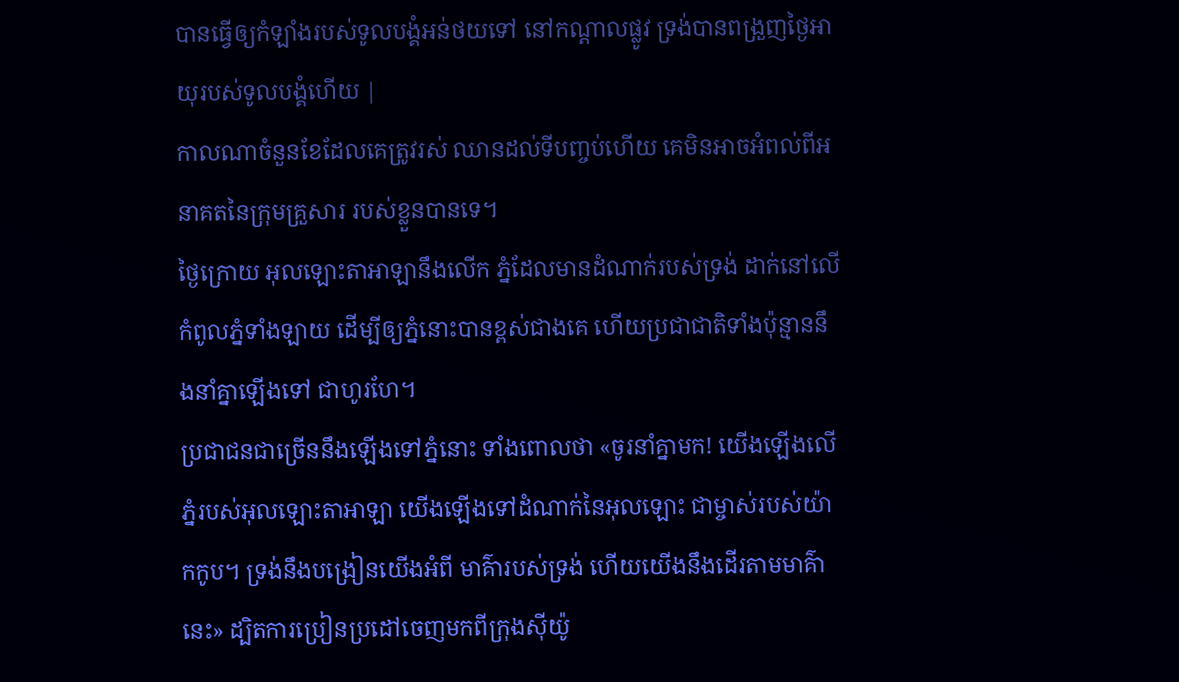បានធ្វើឲ្យកំឡាំងរបស់ទូលបង្គំអន់ថយទៅ នៅកណ្តាលផ្លូវ ទ្រង់បានពង្រួញថ្ងៃអាយុរបស់ទូលបង្គំហើយ |
កាលណាចំនួនខែដែលគេត្រូវរស់ ឈានដល់ទីបញ្ចប់ហើយ គេមិនអាចអំពល់ពីអនាគតនៃក្រុមគ្រួសារ របស់ខ្លួនបានទេ។
ថ្ងៃក្រោយ អុលឡោះតាអាឡានឹងលើក ភ្នំដែលមានដំណាក់របស់ទ្រង់ ដាក់នៅលើកំពូលភ្នំទាំងឡាយ ដើម្បីឲ្យភ្នំនោះបានខ្ពស់ជាងគេ ហើយប្រជាជាតិទាំងប៉ុន្មាននឹងនាំគ្នាឡើងទៅ ជាហូរហែ។
ប្រជាជនជាច្រើននឹងឡើងទៅភ្នំនោះ ទាំងពោលថា «ចូរនាំគ្នាមក! យើងឡើងលើភ្នំរបស់អុលឡោះតាអាឡា យើងឡើងទៅដំណាក់នៃអុលឡោះ ជាម្ចាស់របស់យ៉ាកកូប។ ទ្រង់នឹងបង្រៀនយើងអំពី មាគ៌ារបស់ទ្រង់ ហើយយើងនឹងដើរតាមមាគ៌ានេះ» ដ្បិតការប្រៀនប្រដៅចេញមកពីក្រុងស៊ីយ៉ូ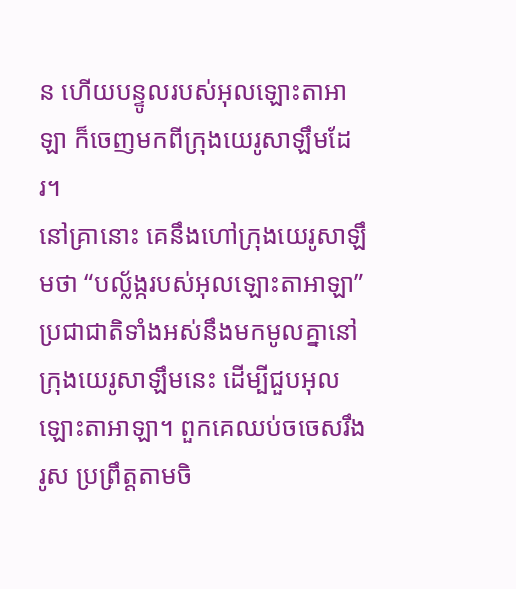ន ហើយបន្ទូលរបស់អុលឡោះតាអាឡា ក៏ចេញមកពីក្រុងយេរូសាឡឹមដែរ។
នៅគ្រានោះ គេនឹងហៅក្រុងយេរូសាឡឹមថា “បល្ល័ង្ករបស់អុលឡោះតាអាឡា” ប្រជាជាតិទាំងអស់នឹងមកមូលគ្នានៅក្រុងយេរូសាឡឹមនេះ ដើម្បីជួបអុលឡោះតាអាឡា។ ពួកគេឈប់ចចេសរឹងរូស ប្រព្រឹត្តតាមចិ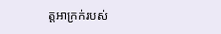ត្តអាក្រក់របស់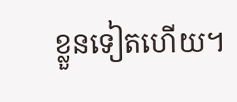ខ្លួនទៀតហើយ។